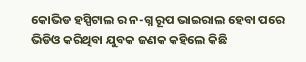କୋଭିଡ ହସ୍ପିଟାଲ ର ନ-ଗ୍ନ ରୂପ ଭାଇରାଲ ହେବା ପରେ ଭିଡିଓ କରିଥିବା ଯୁବକ ଜଣକ କହିଲେ କିଛି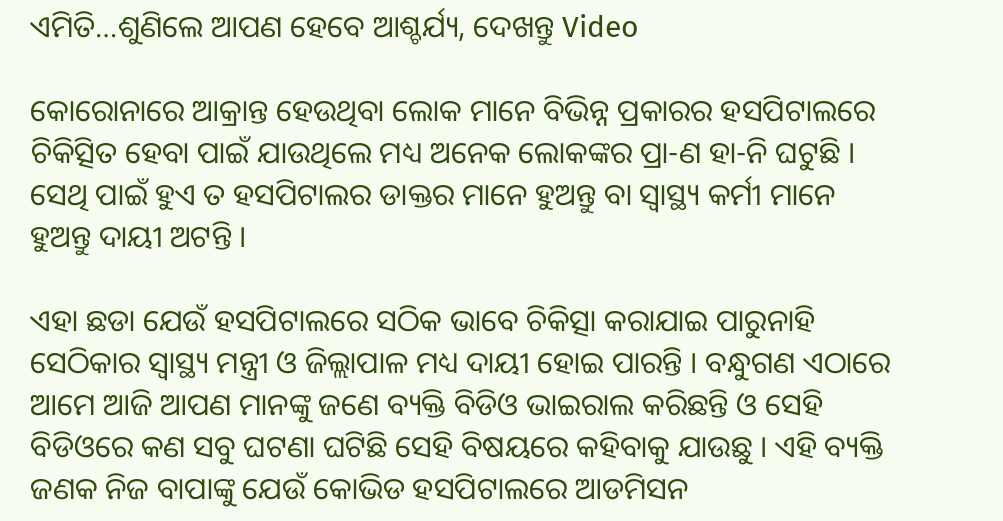ଏମିତି…ଶୁଣିଲେ ଆପଣ ହେବେ ଆଶ୍ଚର୍ଯ୍ୟ, ଦେଖନ୍ତୁ Video

କୋରୋନାରେ ଆକ୍ରାନ୍ତ ହେଉଥିବା ଲୋକ ମାନେ ବିଭିନ୍ନ ପ୍ରକାରର ହସପିଟାଲରେ ଚିକିତ୍ସିତ ହେବା ପାଇଁ ଯାଉଥିଲେ ମଧ୍ୟ ଅନେକ ଲୋକଙ୍କର ପ୍ରା-ଣ ହା-ନି ଘଟୁଛି । ସେଥି ପାଇଁ ହୁଏ ତ ହସପିଟାଲର ଡାକ୍ତର ମାନେ ହୁଅନ୍ତୁ ବା ସ୍ୱାସ୍ଥ୍ୟ କର୍ମୀ ମାନେ ହୁଅନ୍ତୁ ଦାୟୀ ଅଟନ୍ତି ।

ଏହା ଛଡା ଯେଉଁ ହସପିଟାଲରେ ସଠିକ ଭାବେ ଚିକିତ୍ସା କରାଯାଇ ପାରୁନାହି ସେଠିକାର ସ୍ୱାସ୍ଥ୍ୟ ମନ୍ତ୍ରୀ ଓ ଜିଲ୍ଲାପାଳ ମଧ୍ୟ ଦାୟୀ ହୋଇ ପାରନ୍ତି । ବନ୍ଧୁଗଣ ଏଠାରେ ଆମେ ଆଜି ଆପଣ ମାନଙ୍କୁ ଜଣେ ବ୍ୟକ୍ତି ବିଡିଓ ଭାଇରାଲ କରିଛନ୍ତି ଓ ସେହି ବିଡିଓରେ କଣ ସବୁ ଘଟଣା ଘଟିଛି ସେହି ବିଷୟରେ କହିବାକୁ ଯାଉଛୁ । ଏହି ବ୍ୟକ୍ତି ଜଣକ ନିଜ ବାପାଙ୍କୁ ଯେଉଁ କୋଭିଡ ହସପିଟାଲରେ ଆଡମିସନ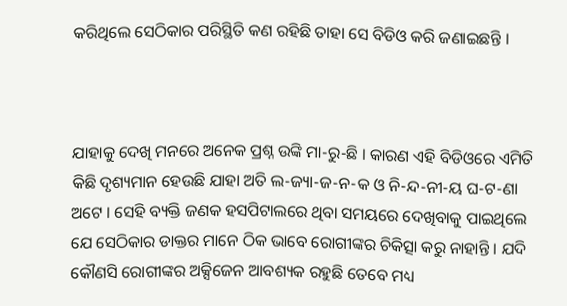କରିଥିଲେ ସେଠିକାର ପରିସ୍ଥିତି କଣ ରହିଛି ତାହା ସେ ବିଡିଓ କରି ଜଣାଇଛନ୍ତି ।



ଯାହାକୁ ଦେଖି ମନରେ ଅନେକ ପ୍ରଶ୍ନ ଉଙ୍କି ମା-ରୁ-ଛି । କାରଣ ଏହି ବିଡିଓରେ ଏମିତି କିଛି ଦୃଶ୍ୟମାନ ହେଉଛି ଯାହା ଅତି ଲ-ଜ୍ୟା-ଜ-ନ-କ ଓ ନି-ନ୍ଦ-ନୀ-ୟ ଘ-ଟ-ଣା ଅଟେ । ସେହି ବ୍ୟକ୍ତି ଜଣକ ହସପିଟାଲରେ ଥିବା ସମୟରେ ଦେଖିବାକୁ ପାଇଥିଲେ ଯେ ସେଠିକାର ଡାକ୍ତର ମାନେ ଠିକ ଭାବେ ରୋଗୀଙ୍କର ଚିକିତ୍ସା କରୁ ନାହାନ୍ତି । ଯଦି କୌଣସି ରୋଗୀଙ୍କର ଅକ୍ସିଜେନ ଆବଶ୍ୟକ ରହୁଛି ତେବେ ମଧ୍ୟ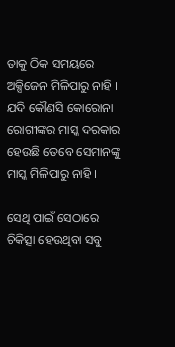ତାକୁ ଠିକ ସମୟରେ ଅକ୍ସିଜେନ ମିଳିପାରୁ ନାହି । ଯଦି କୌଣସି କୋରୋନା ରୋଗୀଙ୍କର ମାସ୍କ ଦରକାର ହେଉଛି ତେବେ ସେମାନଙ୍କୁ ମାସ୍କ ମିଳିପାରୁ ନାହି ।

ସେଥି ପାଇଁ ସେଠାରେ ଚିକିତ୍ସା ହେଉଥିବା ସବୁ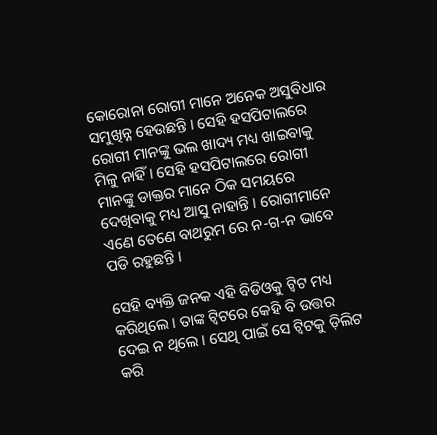କୋରୋନା ରୋଗୀ ମାନେ ଅନେକ ଅସୁବିଧାର ସମୁଖିନ୍ନ ହେଉଛନ୍ତି । ସେହି ହସପିଟାଲରେ ରୋଗୀ ମାନଙ୍କୁ ଭଲ ଖାଦ୍ୟ ମଧ୍ୟ ଖାଇବାକୁ ମିଳୁ ନାହିଁ । ସେହି ହସପିଟାଲରେ ରୋଗୀ ମାନଙ୍କୁ ଡାକ୍ତର ମାନେ ଠିକ ସମୟରେ ଦେଖିବାକୁ ମଧ୍ୟ ଆସୁ ନାହାନ୍ତି । ରୋଗୀମାନେ ଏଣେ ତେଣେ ବାଥରୁମ ରେ ନ-ଗ-ନ ଭାବେ ପଡି ରହୁଛନ୍ତି ।

ସେହି ବ୍ୟକ୍ତି ଜନକ ଏହି ବିଡିଓକୁ ଟ୍ବିଟ ମଧ୍ୟ କରିଥିଲେ । ତାଙ୍କ ଟ୍ବିଟରେ କେହି ବି ଉତ୍ତର ଦେଇ ନ ଥିଲେ । ସେଥି ପାଇଁ ସେ ଟ୍ବିଟକୁ ଡ଼ିଲିଟ କରି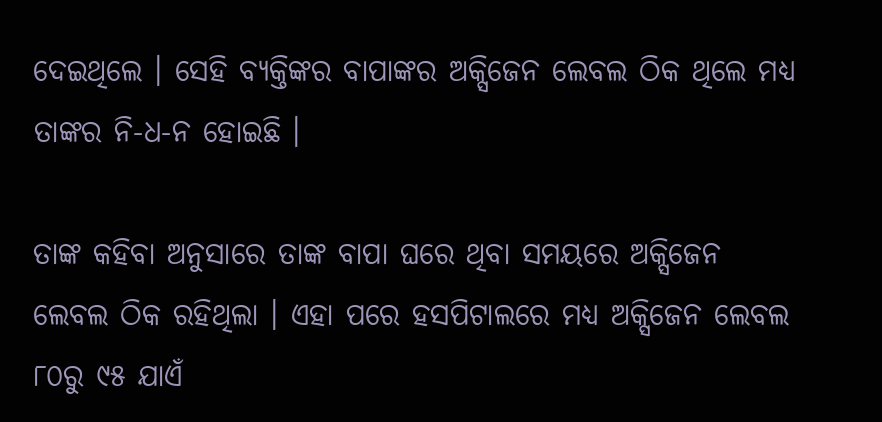ଦେଇଥିଲେ । ସେହି ବ୍ୟକ୍ତିଙ୍କର ବାପାଙ୍କର ଅକ୍ସିଜେନ ଲେବଲ ଠିକ ଥିଲେ ମଧ୍ୟ ତାଙ୍କର ନି-ଧ-ନ ହୋଇଛି ।

ତାଙ୍କ କହିବା ଅନୁସାରେ ତାଙ୍କ ବାପା ଘରେ ଥିବା ସମୟରେ ଅକ୍ସିଜେନ ଲେବଲ ଠିକ ରହିଥିଲା । ଏହା ପରେ ହସପିଟାଲରେ ମଧ୍ୟ ଅକ୍ସିଜେନ ଲେବଲ ୮୦ରୁ ୯୫ ଯାଏଁ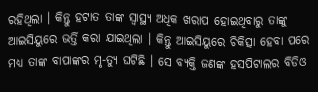ରହିଥିଲା । କିନ୍ତୁ ହଟାତ ତାଙ୍କ ସ୍ୱାସ୍ଥ୍ୟ ଅଧିକ ଖରାପ ହୋଇଥିବାରୁ ତାଙ୍କୁ ଆଇସିୟୁରେ ଭର୍ତ୍ତି କରା ଯାଇଥିଲା । କିନ୍ତୁ ଆଇସିୟୁରେ ଚିକିତ୍ସା ହେବା ପରେ ମଧ୍ୟ ତାଙ୍କ ବାପାଙ୍କର ମୃ-ତ୍ୟୁ ଘଟିଛି । ସେ ବ୍ୟକ୍ତି ଜଣଙ୍କ ହସପିଟାଲର ବିଡିଓ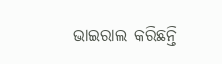ଭାଇରାଲ କରିଛନ୍ତି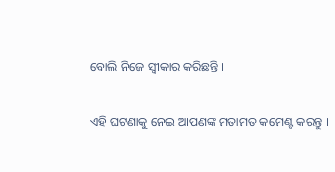ବୋଲି ନିଜେ ସ୍ଵୀକାର କରିଛନ୍ତି ।

ଏହି ଘଟଣାକୁ ନେଇ ଆପଣଙ୍କ ମତାମତ କମେଣ୍ଟ କରନ୍ତୁ ।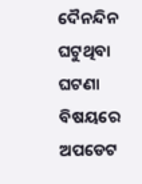ଦୈନନ୍ଦିନ ଘଟୁଥିବା ଘଟଣା ବିଷୟରେ ଅପଡେଟ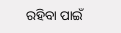ରହିବା ପାଇଁ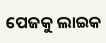ପେଜକୁ ଲାଇକ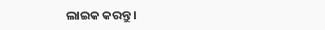ଲାଇକ କରନ୍ତୁ ।